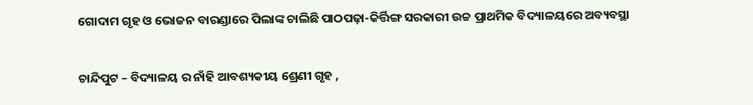ଗୋଦାମ ଗୃହ ଓ ଭୋଜନ ବାରଣ୍ଡାରେ ପିଲାଙ୍କ ଚାଲିଛି ପାଠପଢ଼ା-କିର୍ତ୍ତିଙ୍ଗ ସରକାରୀ ଉଚ୍ଚ ପ୍ରାଥମିକ ବିଦ୍ୟାଳୟରେ ଅବ୍ୟବସ୍ଥା

ଚାନ୍ଦିପୁଟ – ବିଦ୍ୟାଳୟ ର ନାଁହି ଆବଶ୍ୟକୀୟ ଶ୍ରେଣୀ ଗୃହ ,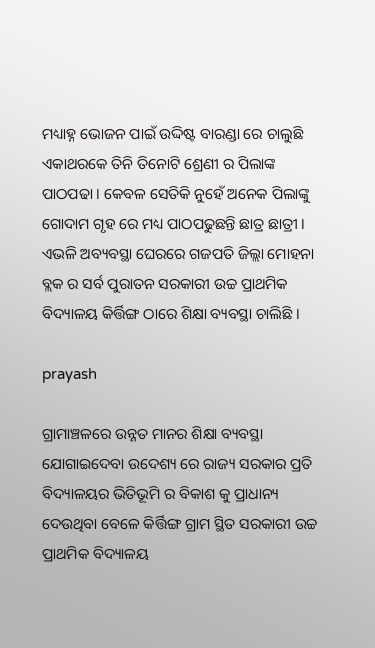ମଧ୍ୟାହ୍ନ ଭୋଜନ ପାଇଁ ଉଦ୍ଦିଷ୍ଟ ବାରଣ୍ଡା ରେ ଚାଲୁଛି ଏକାଥରକେ ତିନି ତିନୋଟି ଶ୍ରେଣୀ ର ପିଲାଙ୍କ ପାଠପଢା । କେବଳ ସେତିକି ନୁହେଁ ଅନେକ ପିଲାଙ୍କୁ ଗୋଦାମ ଗୃହ ରେ ମଧ୍ୟ ପାଠପଢୁଛନ୍ତି ଛାତ୍ର ଛାତ୍ରୀ । ଏଭଳି ଅବ୍ୟବସ୍ଥା ଘେରରେ ଗଜପତି ଜିଲ୍ଲା ମୋହନା ବ୍ଲକ ର ସର୍ବ ପୁରାତନ ସରକାରୀ ଉଚ୍ଚ ପ୍ରାଥମିକ ବିଦ୍ୟାଳୟ କିର୍ତ୍ତିଙ୍ଗ ଠାରେ ଶିକ୍ଷା ବ୍ୟବସ୍ଥା ଚାଲିଛି ।

prayash

ଗ୍ରାମାଞ୍ଚଳରେ ଉନ୍ନତ ମାନର ଶିକ୍ଷା ବ୍ୟବସ୍ଥା ଯୋଗାଇଦେବା ଉଦେଶ୍ୟ ରେ ରାଜ୍ୟ ସରକାର ପ୍ରତି ବିଦ୍ୟାଳୟର ଭିତିଭୂମି ର ବିକାଶ କୁ ପ୍ରାଧାନ୍ୟ ଦେଉଥିବା ବେଳେ କିର୍ତ୍ତିଙ୍ଗ ଗ୍ରାମ ସ୍ଥିତ ସରକାରୀ ଉଚ୍ଚ ପ୍ରାଥମିକ ବିଦ୍ୟାଳୟ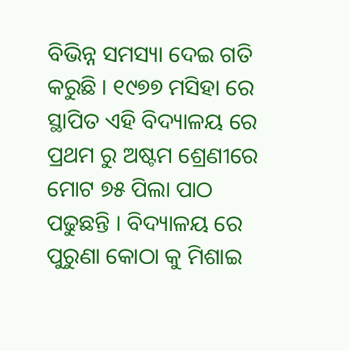ବିଭିନ୍ନ ସମସ୍ୟା ଦେଇ ଗତି କରୁଛି । ୧୯୭୭ ମସିହା ରେ ସ୍ଥାପିତ ଏହି ବିଦ୍ୟାଳୟ ରେ ପ୍ରଥମ ରୁ ଅଷ୍ଟମ ଶ୍ରେଣୀରେ ମୋଟ ୭୫ ପିଲା ପାଠ ପଢୁଛନ୍ତି । ବିଦ୍ୟାଳୟ ରେ ପୁରୁଣା କୋଠା କୁ ମିଶାଇ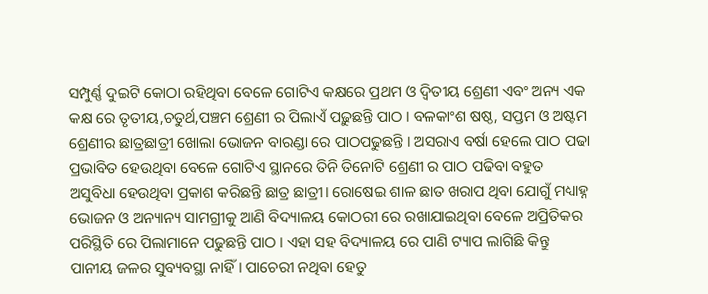ସମ୍ପୁର୍ଣ୍ଣ ଦୁଇଟି କୋଠା ରହିଥିବା ବେଳେ ଗୋଟିଏ କକ୍ଷରେ ପ୍ରଥମ ଓ ଦ୍ବିତୀୟ ଶ୍ରେଣୀ ଏବଂ ଅନ୍ୟ ଏକ କକ୍ଷ ରେ ତୃତୀୟ,ଚତୁର୍ଥ,ପଞ୍ଚମ ଶ୍ରେଣୀ ର ପିଲାଏଁ ପଢ଼ୁଛନ୍ତି ପାଠ ।‌ ବଳକାଂଶ ଷଷ୍ଠ, ସପ୍ତମ ଓ ଅଷ୍ଟମ ଶ୍ରେଣୀର ଛାତ୍ରଛାତ୍ରୀ ଖୋଲା ଭୋଜନ ବାରଣ୍ଡା ରେ ପାଠପଢୁଛନ୍ତି । ଅସରାଏ ବର୍ଷା ହେଲେ ପାଠ ପଢା ପ୍ରଭାବିତ ହେଉଥିବା ବେଳେ ଗୋଟିଏ ସ୍ଥାନରେ ତିନି ତିନୋଟି ଶ୍ରେଣୀ ର ପାଠ ପଢିବା ବହୁତ ଅସୁବିଧା ହେଉଥିବା ପ୍ରକାଶ କରିଛନ୍ତି ଛାତ୍ର ଛାତ୍ରୀ। ରୋଷେଇ ଶାଳ ଛାତ ଖରାପ ଥିବା ଯୋଗୁଁ ମଧ୍ୟାହ୍ନ ଭୋଜନ ଓ ଅନ୍ୟାନ୍ୟ ସାମଗ୍ରୀକୁ ଆଣି ବିଦ୍ୟାଳୟ କୋଠରୀ ରେ ରଖାଯାଇଥିବା ବେଳେ ଅପ୍ରିତିକର ପରିସ୍ଥିତି ରେ ପିଲାମାନେ ପଢୁଛନ୍ତି ପାଠ ।‌ ଏହା ସହ ବିଦ୍ୟାଳୟ ରେ ପାଣି ଟ୍ୟାପ ଲାଗିଛି କିନ୍ତୁ ପାନୀୟ ଜଳର ସୁବ୍ୟବସ୍ଥା ନାହିଁ। ପାଚେରୀ ନଥିବା ହେତୁ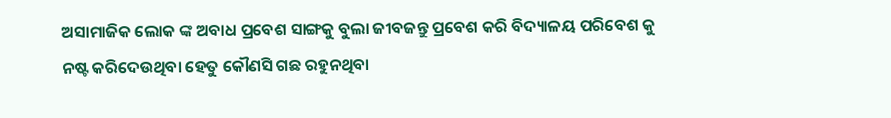ଅସାମାଜିକ ଲୋକ ଙ୍କ ଅବାଧ ପ୍ରବେଶ ସାଙ୍ଗକୁ ବୁଲା ଜୀବଜନ୍ତୁ ପ୍ରବେଶ କରି ବିଦ୍ୟାଳୟ ପରିବେଶ କୁ ନଷ୍ଟ କରିଦେଉଥିବା ହେତୁ କୌଣସି ଗଛ ରହୁନଥିବା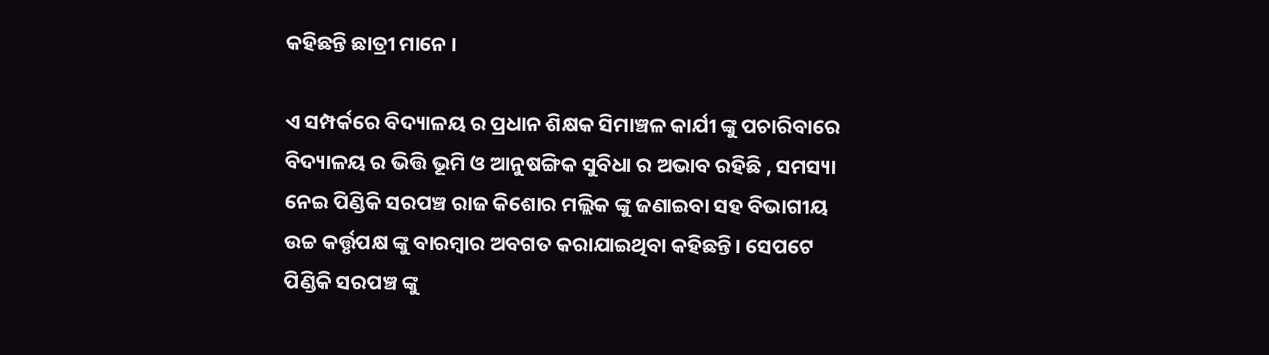କହିଛନ୍ତି ଛାତ୍ରୀ ମାନେ ।

ଏ ସମ୍ପର୍କରେ ବିଦ୍ୟାଳୟ ର ପ୍ରଧାନ ଶିକ୍ଷକ ସିମାଞ୍ଚଳ କାର୍ଯୀ ଙ୍କୁ ପଚାରିବାରେ ବିଦ୍ୟାଳୟ ର ଭିତ୍ତି ଭୂମି ଓ ଆନୁଷଙ୍ଗିକ ସୁବିଧା ର ଅଭାବ ରହିଛି , ସମସ୍ୟା ନେଇ ପିଣ୍ଡିକି ସରପଞ୍ଚ ରାଜ କିଶୋର ମଲ୍ଲିକ ଙ୍କୁ ଜଣାଇବା ସହ ବିଭାଗୀୟ ଉଚ୍ଚ କର୍ତ୍ତୃପକ୍ଷ ଙ୍କୁ ବାରମ୍ବାର ଅବଗତ କରାଯାଇଥିବା କହିଛନ୍ତି। ସେପଟେ ପିଣ୍ଡିକି ସରପଞ୍ଚ ଙ୍କୁ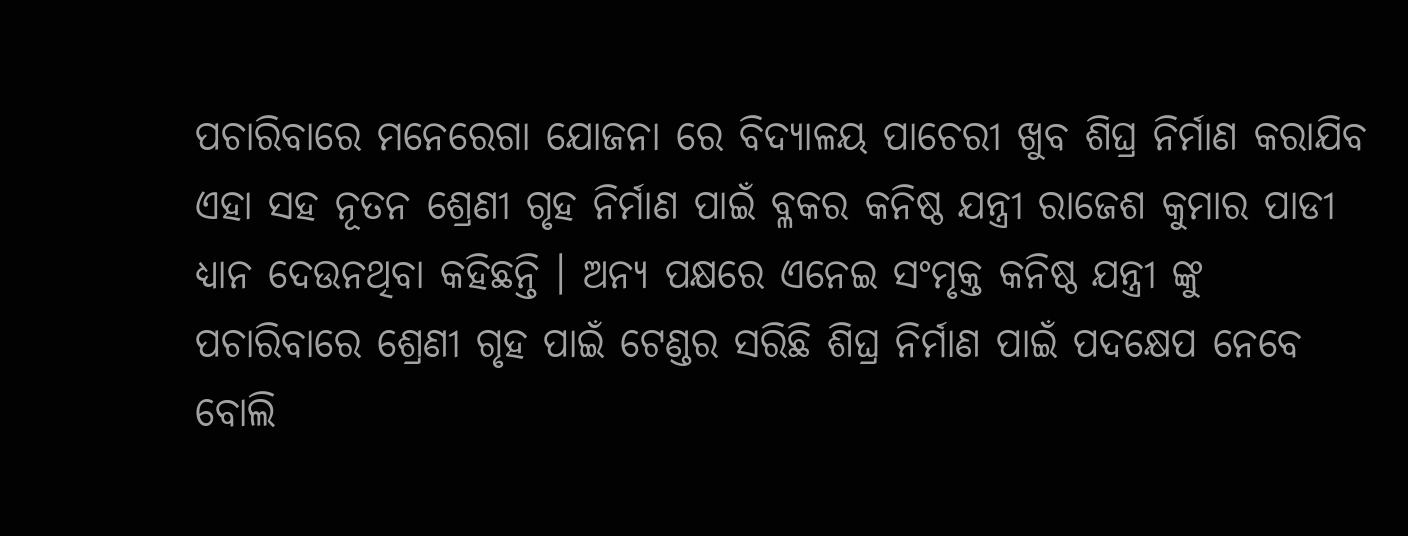ପଚାରିବାରେ ମନେରେଗା ଯୋଜନା ରେ ବିଦ୍ୟାଳୟ ପାଚେରୀ ଖୁବ ଶିଘ୍ର ନିର୍ମାଣ କରାଯିବ ଏହା ସହ ନୂତନ ଶ୍ରେଣୀ ଗୃହ ନିର୍ମାଣ ପାଇଁ ବ୍ଳକର କନିଷ୍ଠ ଯନ୍ତ୍ରୀ ରାଜେଶ କୁମାର ପାଡୀ ଧ୍ୟାନ ଦେଉନଥିବା କହିଛନ୍ତି । ଅନ୍ୟ ପକ୍ଷରେ ଏନେଇ ସଂମୃକ୍ତ କନିଷ୍ଠ ଯନ୍ତ୍ରୀ ଙ୍କୁ ପଚାରିବାରେ ଶ୍ରେଣୀ ଗୃହ ପାଇଁ ଟେଣ୍ଡର ସରିଛି ଶିଘ୍ର ନିର୍ମାଣ ପାଇଁ ପଦକ୍ଷେପ ନେବେ ବୋଲି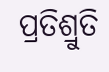ପ୍ରତିଶ୍ରୁତି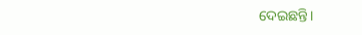ଦେଇଛନ୍ତି।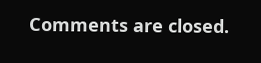Comments are closed.